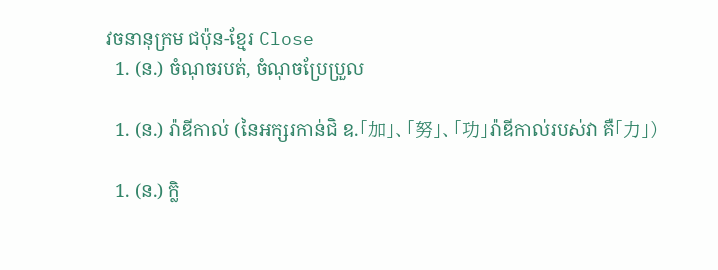វចនានុក្រម ជប៉ុន-ខ្មែរ Close
  1. (ន.) ចំណុចរបត់, ចំណុចប្រែប្រួល

  1. (ន.) រ៉ាឌីកាល់ (នៃអក្សរកាន់ជិ ឧ.「加」、「努」、「功」រ៉ាឌីកាល់របស់វា គឺ「力」)

  1. (ន.) ក្លិ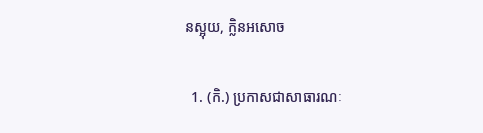នស្អុយ, ក្លិនអសោច

  1. (កិ.) ប្រកាសជាសាធារណៈ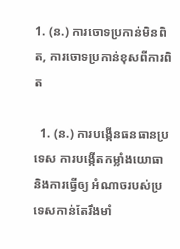1. (ន.) ការចោទប្រកាន់មិនពិត, ការចោទប្រកាន់ខុសពីការពិត

  1. (ន.) ការបង្កើនធនធានប្រទេស ការបង្កើតកម្លាំងយោធា និងការធ្វើឲ្យ អំណាចរបស់ប្រទេសកាន់តែរឹងមាំ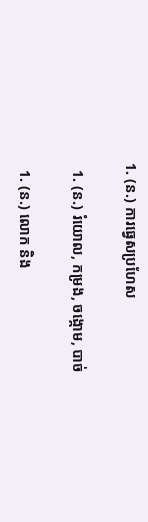1. (ន.) ការធ្វេសប្រហែស

  1. (ន.) រំយោល, កម្រង, ចង្កោម, បាច់

  1. (ន.) លោក និង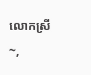លោកស្រី~,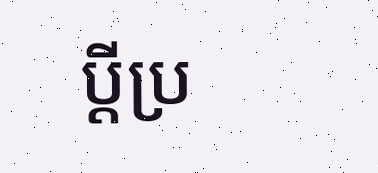ប្តីប្រ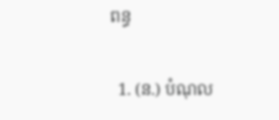ពន្ធ

  1. (ន.) បំណុល